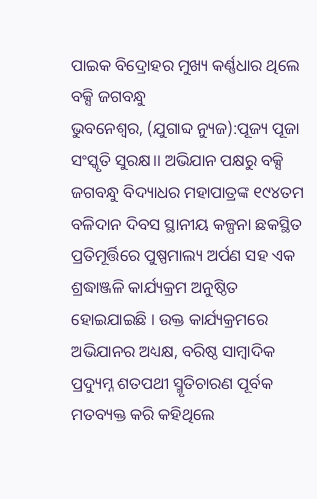ପାଇକ ବିଦ୍ରୋହର ମୁଖ୍ୟ କର୍ଣ୍ଣଧାର ଥିଲେ ବକ୍ସି ଜଗବନ୍ଧୁ
ଭୁବନେଶ୍ୱର, (ଯୁଗାବ୍ଦ ନ୍ୟୁଜ):ପୂଜ୍ୟ ପୂଜା ସଂସ୍କୃତି ସୁରକ୍ଷ।। ଅଭିଯାନ ପକ୍ଷରୁ ବକ୍ସି ଜଗବନ୍ଧୁ ବିଦ୍ୟାଧର ମହାପାତ୍ରଙ୍କ ୧୯୪ତମ ବଳିଦାନ ଦିବସ ସ୍ଥାନୀୟ କଳ୍ପନା ଛକସ୍ଥିତ ପ୍ରତିମୂର୍ତ୍ତିରେ ପୁଷ୍ପମାଲ୍ୟ ଅର୍ପଣ ସହ ଏକ ଶ୍ରଦ୍ଧାଞ୍ଜଳି କାର୍ଯ୍ୟକ୍ରମ ଅନୁଷ୍ଠିତ ହୋଇଯାଇଛି । ଉକ୍ତ କାର୍ଯ୍ୟକ୍ରମରେ ଅଭିଯାନର ଅଧ୍ୟକ୍ଷ, ବରିଷ୍ଠ ସାମ୍ବାଦିକ ପ୍ରଦ୍ୟୁମ୍ନ ଶତପଥୀ ସ୍ମୃତିଚାରଣ ପୂର୍ବକ ମତବ୍ୟକ୍ତ କରି କହିଥିଲେ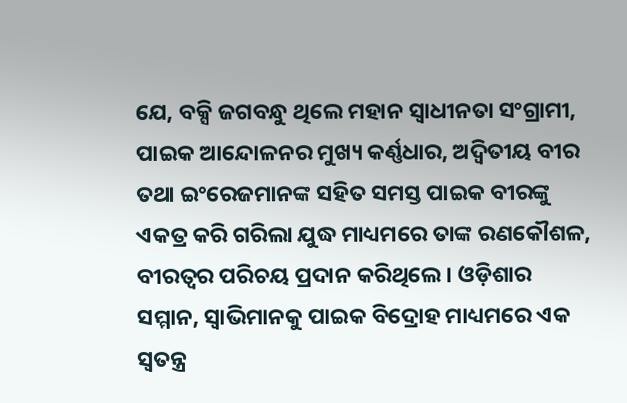ଯେ, ବକ୍ସି ଜଗବନ୍ଧୁ ଥିଲେ ମହାନ ସ୍ୱାଧୀନତା ସଂଗ୍ରାମୀ, ପାଇକ ଆନ୍ଦୋଳନର ମୁଖ୍ୟ କର୍ଣ୍ଣଧାର, ଅଦ୍ୱିତୀୟ ବୀର ତଥା ଇଂରେଜମାନଙ୍କ ସହିତ ସମସ୍ତ ପାଇକ ବୀରଙ୍କୁ ଏକତ୍ର କରି ଗରିଲା ଯୁଦ୍ଧ ମାଧ୍ୟମରେ ତାଙ୍କ ରଣକୌଶଳ, ବୀରତ୍ୱର ପରିଚୟ ପ୍ରଦାନ କରିଥିଲେ । ଓଡ଼ିଶାର ସମ୍ମାନ, ସ୍ୱାଭିମାନକୁ ପାଇକ ବିଦ୍ରୋହ ମାଧ୍ୟମରେ ଏକ ସ୍ୱତନ୍ତ୍ର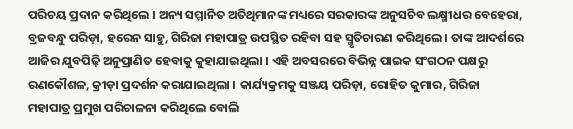ପରିଚୟ ପ୍ରଦାନ କରିଥିଲେ । ଅନ୍ୟ ସମ୍ମାନିତ ଅତିଥିମାନଙ୍କ ମଧ୍ୟରେ ସରକାରଙ୍କ ଅନୁସଚିବ ଲକ୍ଷ୍ମୀଧର ବେହେରା, ବ୍ରଜବନ୍ଧୁ ପରିଡ଼ା, ହରେନ ସାହୁ, ଗିରିଜା ମହାପାତ୍ର ଉପସ୍ଥିତ ରହିବା ସହ ସ୍ମୃତିଚାରଣ କରିଥିଲେ । ତାଙ୍କ ଆଦର୍ଶରେ ଆଜିର ଯୁବପିଢ଼ି ଅନୁପ୍ରାଣିତ ହେବାକୁ କୁହାଯାଇଥିଲା । ଏହି ଅବସରରେ ବିଭିନ୍ନ ପାଇକ ସଂଗଠନ ପକ୍ଷରୁ ରଣକୌଶଳ, କ୍ରୀଡ଼ା ପ୍ରଦର୍ଶନ କରାଯାଇଥିଲା । କାର୍ଯ୍ୟକ୍ରମକୁ ସଞ୍ଜୟ ପରିଡ଼ା, ରୋହିତ କୁମାର, ଗିରିଜା ମହାପାତ୍ର ପ୍ରମୁଖ ପରିଚାଳନା କରିଥିଲେ ବୋଲି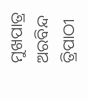ମୁଖପାତ୍ର ଅରବିନ୍ଦ ତ୍ରିପାଠୀ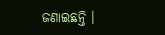ଜଣାଇଛନ୍ତି ।